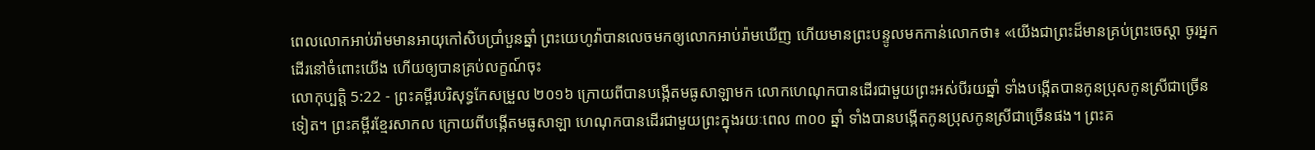ពេលលោកអាប់រ៉ាមមានអាយុកៅសិបប្រាំបួនឆ្នាំ ព្រះយេហូវ៉ាបានលេចមកឲ្យលោកអាប់រ៉ាមឃើញ ហើយមានព្រះបន្ទូលមកកាន់លោកថា៖ «យើងជាព្រះដ៏មានគ្រប់ព្រះចេស្តា ចូរអ្នកដើរនៅចំពោះយើង ហើយឲ្យបានគ្រប់លក្ខណ៍ចុះ
លោកុប្បត្តិ 5:22 - ព្រះគម្ពីរបរិសុទ្ធកែសម្រួល ២០១៦ ក្រោយពីបានបង្កើតមធូសាឡាមក លោកហេណុកបានដើរជាមួយព្រះអស់បីរយឆ្នាំ ទាំងបង្កើតបានកូនប្រុសកូនស្រីជាច្រើនទៀត។ ព្រះគម្ពីរខ្មែរសាកល ក្រោយពីបង្កើតមធូសាឡា ហេណុកបានដើរជាមួយព្រះក្នុងរយៈពេល ៣០០ ឆ្នាំ ទាំងបានបង្កើតកូនប្រុសកូនស្រីជាច្រើនផង។ ព្រះគ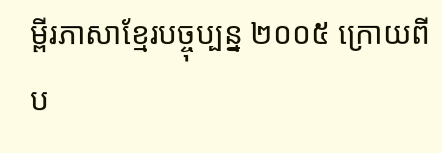ម្ពីរភាសាខ្មែរបច្ចុប្បន្ន ២០០៥ ក្រោយពីប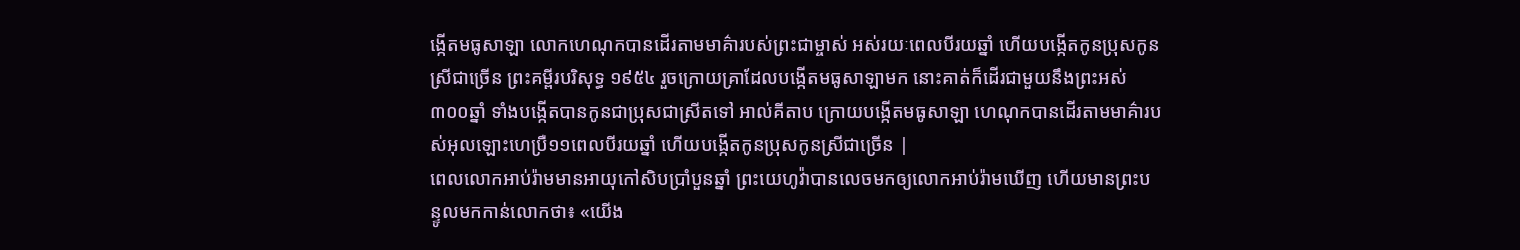ង្កើតមធូសាឡា លោកហេណុកបានដើរតាមមាគ៌ារបស់ព្រះជាម្ចាស់ អស់រយៈពេលបីរយឆ្នាំ ហើយបង្កើតកូនប្រុសកូនស្រីជាច្រើន ព្រះគម្ពីរបរិសុទ្ធ ១៩៥៤ រួចក្រោយគ្រាដែលបង្កើតមធូសាឡាមក នោះគាត់ក៏ដើរជាមួយនឹងព្រះអស់៣០០ឆ្នាំ ទាំងបង្កើតបានកូនជាប្រុសជាស្រីតទៅ អាល់គីតាប ក្រោយបង្កើតមធូសាឡា ហេណុកបានដើរតាមមាគ៌ារបស់អុលឡោះហេប្រឺ១១ពេលបីរយឆ្នាំ ហើយបង្កើតកូនប្រុសកូនស្រីជាច្រើន |
ពេលលោកអាប់រ៉ាមមានអាយុកៅសិបប្រាំបួនឆ្នាំ ព្រះយេហូវ៉ាបានលេចមកឲ្យលោកអាប់រ៉ាមឃើញ ហើយមានព្រះបន្ទូលមកកាន់លោកថា៖ «យើង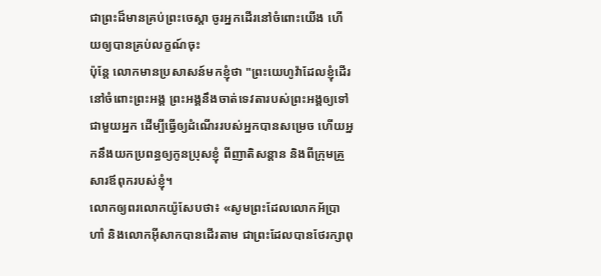ជាព្រះដ៏មានគ្រប់ព្រះចេស្តា ចូរអ្នកដើរនៅចំពោះយើង ហើយឲ្យបានគ្រប់លក្ខណ៍ចុះ
ប៉ុន្តែ លោកមានប្រសាសន៍មកខ្ញុំថា "ព្រះយេហូវ៉ាដែលខ្ញុំដើរនៅចំពោះព្រះអង្គ ព្រះអង្គនឹងចាត់ទេវតារបស់ព្រះអង្គឲ្យទៅជាមួយអ្នក ដើម្បីធ្វើឲ្យដំណើររបស់អ្នកបានសម្រេច ហើយអ្នកនឹងយកប្រពន្ធឲ្យកូនប្រុសខ្ញុំ ពីញាតិសន្តាន និងពីក្រុមគ្រួសារឪពុករបស់ខ្ញុំ។
លោកឲ្យពរលោកយ៉ូសែបថា៖ «សូមព្រះដែលលោកអ័ប្រាហាំ និងលោកអ៊ីសាកបានដើរតាម ជាព្រះដែលបានថែរក្សាពុ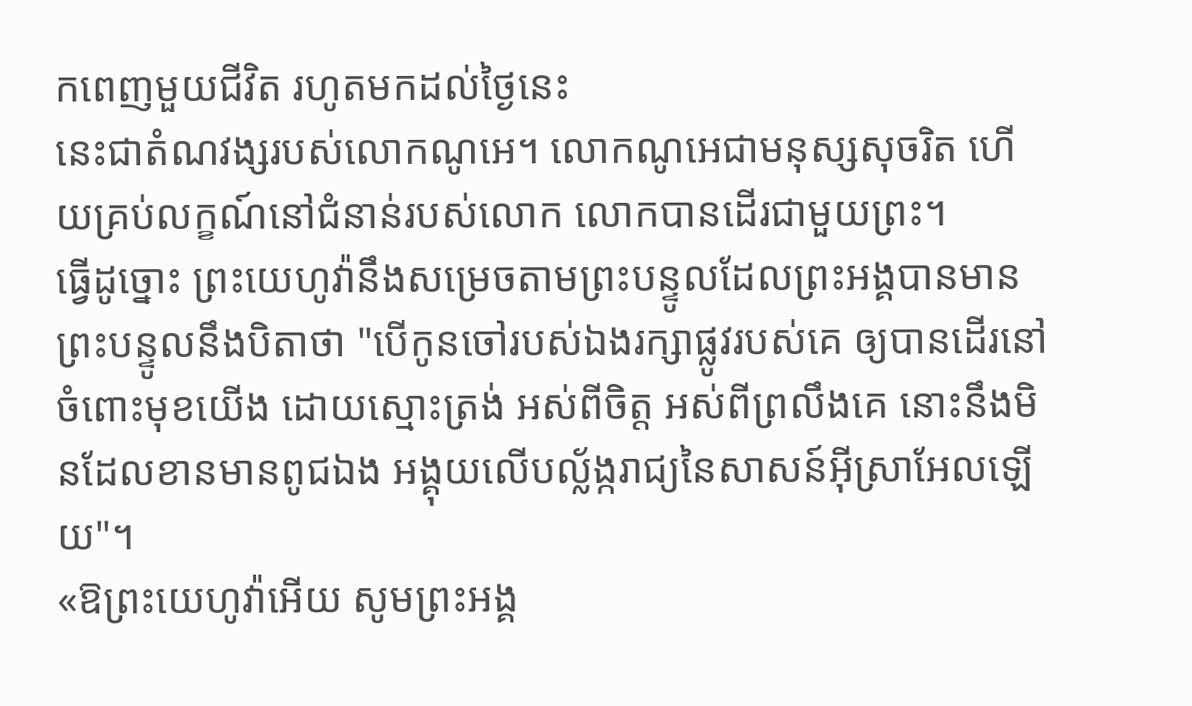កពេញមួយជីវិត រហូតមកដល់ថ្ងៃនេះ
នេះជាតំណវង្សរបស់លោកណូអេ។ លោកណូអេជាមនុស្សសុចរិត ហើយគ្រប់លក្ខណ៍នៅជំនាន់របស់លោក លោកបានដើរជាមួយព្រះ។
ធ្វើដូច្នោះ ព្រះយេហូវ៉ានឹងសម្រេចតាមព្រះបន្ទូលដែលព្រះអង្គបានមានព្រះបន្ទូលនឹងបិតាថា "បើកូនចៅរបស់ឯងរក្សាផ្លូវរបស់គេ ឲ្យបានដើរនៅចំពោះមុខយើង ដោយស្មោះត្រង់ អស់ពីចិត្ត អស់ពីព្រលឹងគេ នោះនឹងមិនដែលខានមានពូជឯង អង្គុយលើបល្ល័ង្ករាជ្យនៃសាសន៍អ៊ីស្រាអែលឡើយ"។
«ឱព្រះយេហូវ៉ាអើយ សូមព្រះអង្គ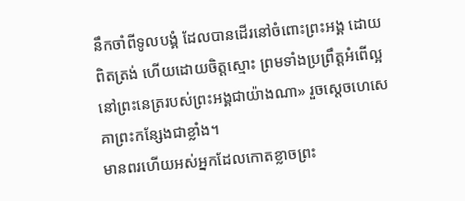នឹកចាំពីទូលបង្គំ ដែលបានដើរនៅចំពោះព្រះអង្គ ដោយពិតត្រង់ ហើយដោយចិត្តស្មោះ ព្រមទាំងប្រព្រឹត្តអំពើល្អ នៅព្រះនេត្ររបស់ព្រះអង្គជាយ៉ាងណា» រួចស្ដេចហេសេគាព្រះកន្សែងជាខ្លាំង។
មានពរហើយអស់អ្នកដែលកោតខ្លាចព្រះ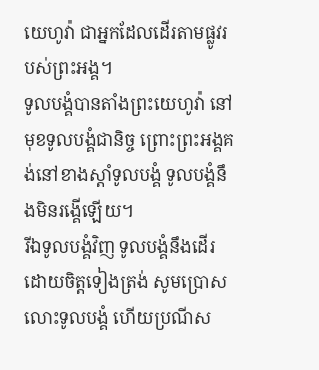យេហូវ៉ា ជាអ្នកដែលដើរតាមផ្លូវរបស់ព្រះអង្គ។
ទូលបង្គំបានតាំងព្រះយេហូវ៉ា នៅមុខទូលបង្គំជានិច្ច ព្រោះព្រះអង្គគង់នៅខាងស្តាំទូលបង្គំ ទូលបង្គំនឹងមិនរង្គើឡើយ។
រីឯទូលបង្គំវិញ ទូលបង្គំនឹងដើរ ដោយចិត្តទៀងត្រង់ សូមប្រោសលោះទូលបង្គំ ហើយប្រណីស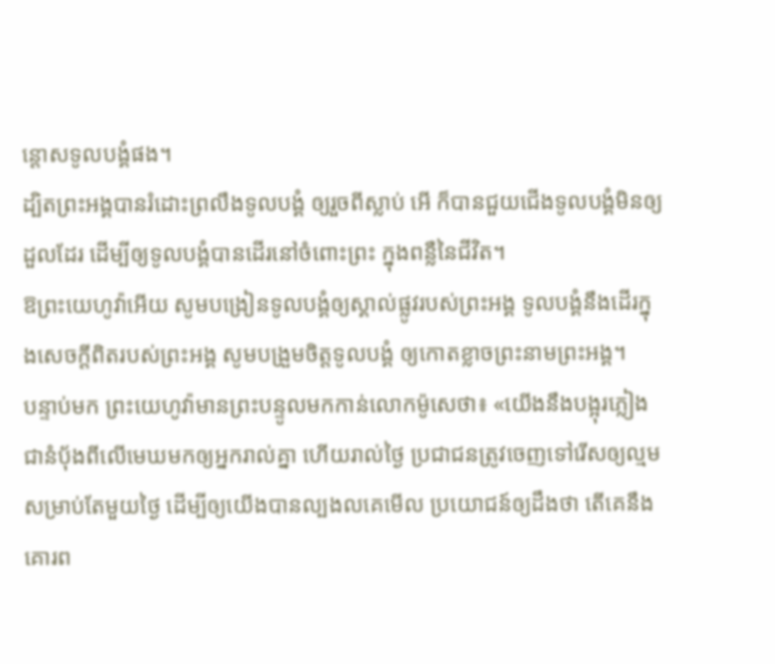ន្ដោសទូលបង្គំផង។
ដ្បិតព្រះអង្គបានរំដោះព្រលឹងទូលបង្គំ ឲ្យរួចពីស្លាប់ អើ ក៏បានជួយជើងទូលបង្គំមិនឲ្យដួលដែរ ដើម្បីឲ្យទូលបង្គំបានដើរនៅចំពោះព្រះ ក្នុងពន្លឺនៃជីវិត។
ឱព្រះយេហូវ៉ាអើយ សូមបង្រៀនទូលបង្គំឲ្យស្គាល់ផ្លូវរបស់ព្រះអង្គ ទូលបង្គំនឹងដើរក្នុងសេចក្ដីពិតរបស់ព្រះអង្គ សូមបង្រួមចិត្តទូលបង្គំ ឲ្យកោតខ្លាចព្រះនាមព្រះអង្គ។
បន្ទាប់មក ព្រះយេហូវ៉ាមានព្រះបន្ទូលមកកាន់លោកម៉ូសេថា៖ «យើងនឹងបង្អុរភ្លៀងជានំបុ័ងពីលើមេឃមកឲ្យអ្នករាល់គ្នា ហើយរាល់ថ្ងៃ ប្រជាជនត្រូវចេញទៅរើសឲ្យល្មមសម្រាប់តែមួយថ្ងៃ ដើម្បីឲ្យយើងបានល្បងលគេមើល ប្រយោជន៍ឲ្យដឹងថា តើគេនឹងគោរព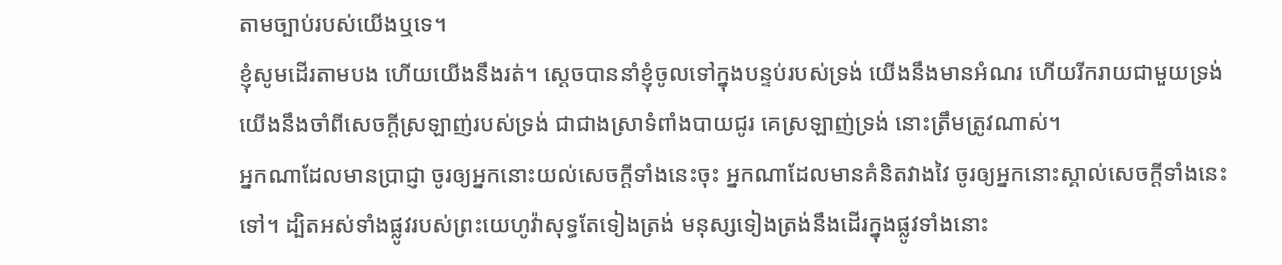តាមច្បាប់របស់យើងឬទេ។
ខ្ញុំសូមដើរតាមបង ហើយយើងនឹងរត់។ ស្ដេចបាននាំខ្ញុំចូលទៅក្នុងបន្ទប់របស់ទ្រង់ យើងនឹងមានអំណរ ហើយរីករាយជាមួយទ្រង់ យើងនឹងចាំពីសេចក្ដីស្រឡាញ់របស់ទ្រង់ ជាជាងស្រាទំពាំងបាយជូរ គេស្រឡាញ់ទ្រង់ នោះត្រឹមត្រូវណាស់។
អ្នកណាដែលមានប្រាជ្ញា ចូរឲ្យអ្នកនោះយល់សេចក្ដីទាំងនេះចុះ អ្នកណាដែលមានគំនិតវាងវៃ ចូរឲ្យអ្នកនោះស្គាល់សេចក្ដីទាំងនេះទៅ។ ដ្បិតអស់ទាំងផ្លូវរបស់ព្រះយេហូវ៉ាសុទ្ធតែទៀងត្រង់ មនុស្សទៀងត្រង់នឹងដើរក្នុងផ្លូវទាំងនោះ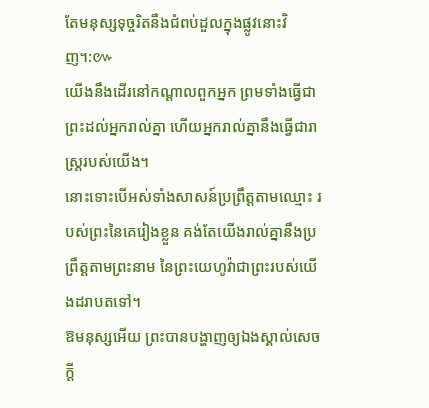តែមនុស្សទុច្ចរិតនឹងជំពប់ដួលក្នុងផ្លូវនោះវិញ។:៚
យើងនឹងដើរនៅកណ្ដាលពួកអ្នក ព្រមទាំងធ្វើជាព្រះដល់អ្នករាល់គ្នា ហើយអ្នករាល់គ្នានឹងធ្វើជារាស្ត្ររបស់យើង។
នោះទោះបើអស់ទាំងសាសន៍ប្រព្រឹត្តតាមឈ្មោះ របស់ព្រះនៃគេរៀងខ្លួន គង់តែយើងរាល់គ្នានឹងប្រព្រឹត្តតាមព្រះនាម នៃព្រះយេហូវ៉ាជាព្រះរបស់យើងដរាបតទៅ។
ឱមនុស្សអើយ ព្រះបានបង្ហាញឲ្យឯងស្គាល់សេចក្ដី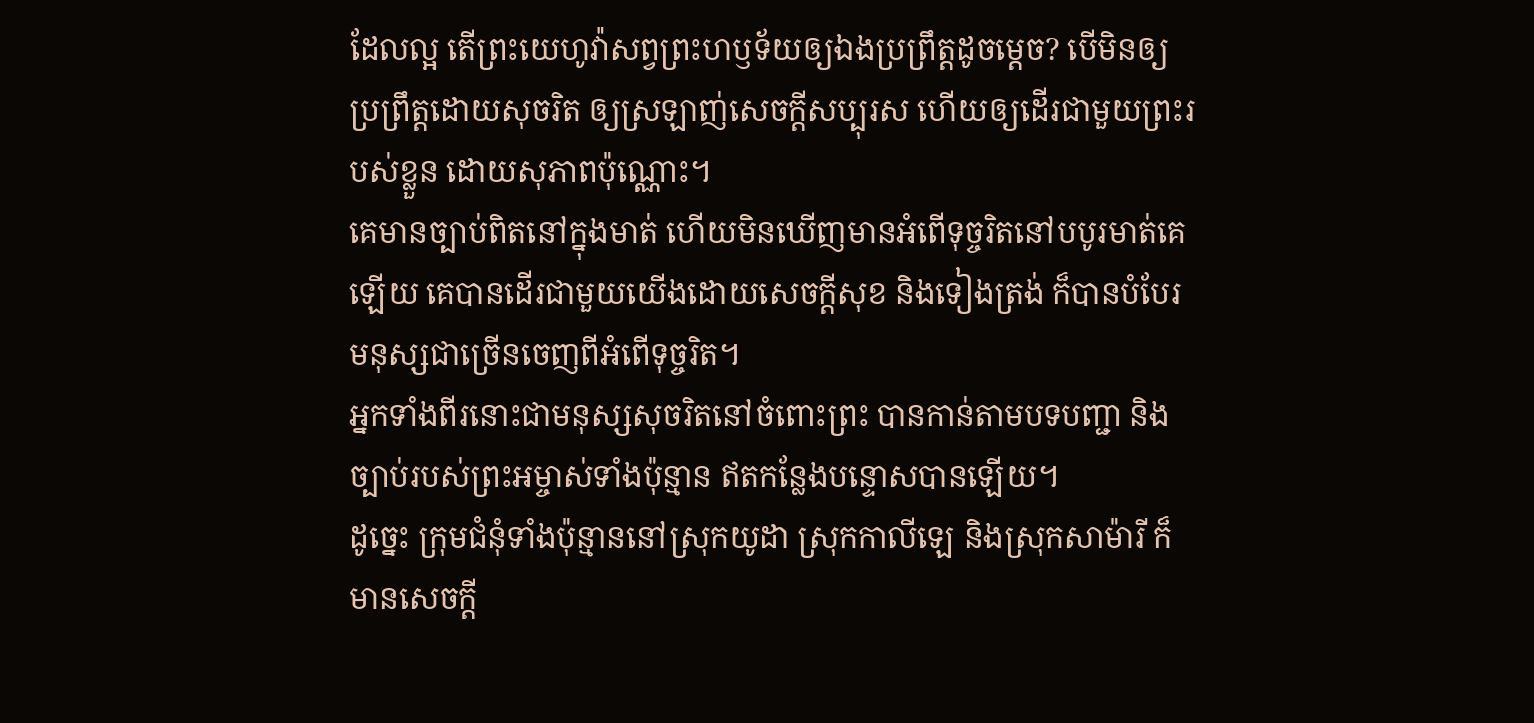ដែលល្អ តើព្រះយេហូវ៉ាសព្វព្រះហឫទ័យឲ្យឯងប្រព្រឹត្តដូចម្តេច? បើមិនឲ្យប្រព្រឹត្តដោយសុចរិត ឲ្យស្រឡាញ់សេចក្ដីសប្បុរស ហើយឲ្យដើរជាមួយព្រះរបស់ខ្លួន ដោយសុភាពប៉ុណ្ណោះ។
គេមានច្បាប់ពិតនៅក្នុងមាត់ ហើយមិនឃើញមានអំពើទុច្ចរិតនៅបបូរមាត់គេឡើយ គេបានដើរជាមួយយើងដោយសេចក្ដីសុខ និងទៀងត្រង់ ក៏បានបំបែរមនុស្សជាច្រើនចេញពីអំពើទុច្ចរិត។
អ្នកទាំងពីរនោះជាមនុស្សសុចរិតនៅចំពោះព្រះ បានកាន់តាមបទបញ្ជា និងច្បាប់របស់ព្រះអម្ចាស់ទាំងប៉ុន្មាន ឥតកន្លែងបន្ទោសបានឡើយ។
ដូច្នេះ ក្រុមជំនុំទាំងប៉ុន្មាននៅស្រុកយូដា ស្រុកកាលីឡេ និងស្រុកសាម៉ារី ក៏មានសេចក្តី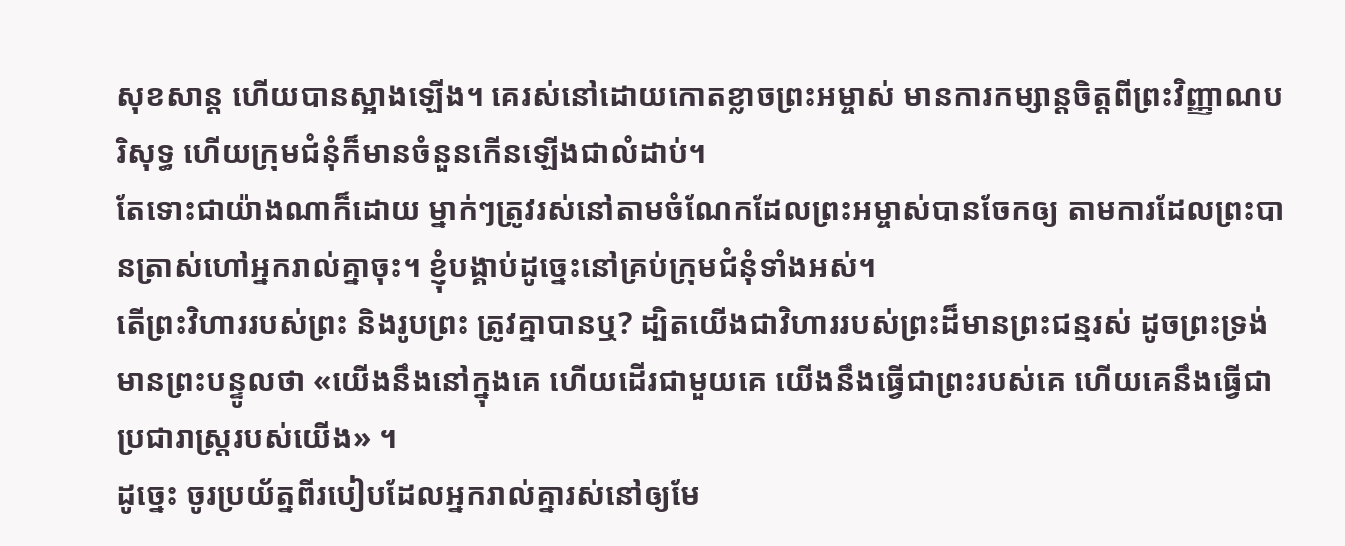សុខសាន្ត ហើយបានស្អាងឡើង។ គេរស់នៅដោយកោតខ្លាចព្រះអម្ចាស់ មានការកម្សាន្តចិត្តពីព្រះវិញ្ញាណបរិសុទ្ធ ហើយក្រុមជំនុំក៏មានចំនួនកើនឡើងជាលំដាប់។
តែទោះជាយ៉ាងណាក៏ដោយ ម្នាក់ៗត្រូវរស់នៅតាមចំណែកដែលព្រះអម្ចាស់បានចែកឲ្យ តាមការដែលព្រះបានត្រាស់ហៅអ្នករាល់គ្នាចុះ។ ខ្ញុំបង្គាប់ដូច្នេះនៅគ្រប់ក្រុមជំនុំទាំងអស់។
តើព្រះវិហាររបស់ព្រះ និងរូបព្រះ ត្រូវគ្នាបានឬ? ដ្បិតយើងជាវិហាររបស់ព្រះដ៏មានព្រះជន្មរស់ ដូចព្រះទ្រង់មានព្រះបន្ទូលថា «យើងនឹងនៅក្នុងគេ ហើយដើរជាមួយគេ យើងនឹងធ្វើជាព្រះរបស់គេ ហើយគេនឹងធ្វើជាប្រជារាស្ត្ររបស់យើង» ។
ដូច្នេះ ចូរប្រយ័ត្នពីរបៀបដែលអ្នករាល់គ្នារស់នៅឲ្យមែ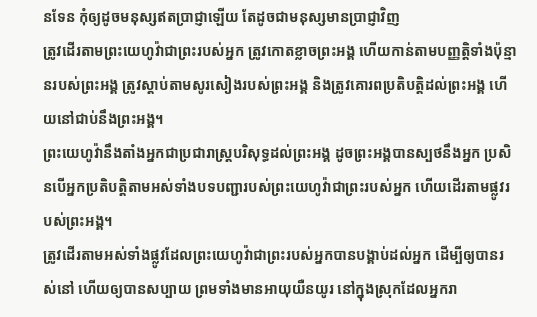នទែន កុំឲ្យដូចមនុស្សឥតប្រាជ្ញាឡើយ តែដូចជាមនុស្សមានប្រាជ្ញាវិញ
ត្រូវដើរតាមព្រះយេហូវ៉ាជាព្រះរបស់អ្នក ត្រូវកោតខ្លាចព្រះអង្គ ហើយកាន់តាមបញ្ញត្តិទាំងប៉ុន្មានរបស់ព្រះអង្គ ត្រូវស្តាប់តាមសូរសៀងរបស់ព្រះអង្គ និងត្រូវគោរពប្រតិបត្តិដល់ព្រះអង្គ ហើយនៅជាប់នឹងព្រះអង្គ។
ព្រះយេហូវ៉ានឹងតាំងអ្នកជាប្រជារាស្ត្របរិសុទ្ធដល់ព្រះអង្គ ដូចព្រះអង្គបានស្បថនឹងអ្នក ប្រសិនបើអ្នកប្រតិបត្តិតាមអស់ទាំងបទបញ្ជារបស់ព្រះយេហូវ៉ាជាព្រះរបស់អ្នក ហើយដើរតាមផ្លូវរបស់ព្រះអង្គ។
ត្រូវដើរតាមអស់ទាំងផ្លូវដែលព្រះយេហូវ៉ាជាព្រះរបស់អ្នកបានបង្គាប់ដល់អ្នក ដើម្បីឲ្យបានរស់នៅ ហើយឲ្យបានសប្បាយ ព្រមទាំងមានអាយុយឺនយូរ នៅក្នុងស្រុកដែលអ្នករា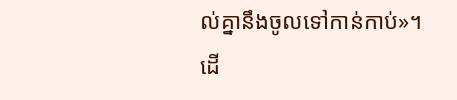ល់គ្នានឹងចូលទៅកាន់កាប់»។
ដើ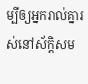ម្បីឲ្យអ្នករាល់គ្នារស់នៅស័ក្ដិសម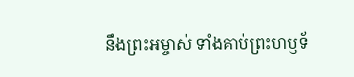នឹងព្រះអម្ចាស់ ទាំងគាប់ព្រះហឫទ័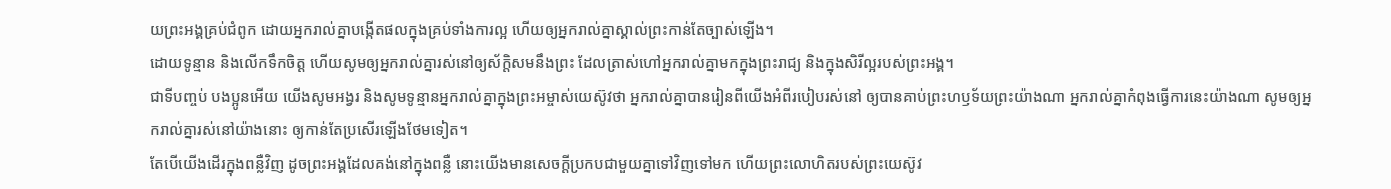យព្រះអង្គគ្រប់ជំពូក ដោយអ្នករាល់គ្នាបង្កើតផលក្នុងគ្រប់ទាំងការល្អ ហើយឲ្យអ្នករាល់គ្នាស្គាល់ព្រះកាន់តែច្បាស់ឡើង។
ដោយទូន្មាន និងលើកទឹកចិត្ត ហើយសូមឲ្យអ្នករាល់គ្នារស់នៅឲ្យស័ក្តិសមនឹងព្រះ ដែលត្រាស់ហៅអ្នករាល់គ្នាមកក្នុងព្រះរាជ្យ និងក្នុងសិរីល្អរបស់ព្រះអង្គ។
ជាទីបញ្ចប់ បងប្អូនអើយ យើងសូមអង្វរ និងសូមទូន្មានអ្នករាល់គ្នាក្នុងព្រះអម្ចាស់យេស៊ូវថា អ្នករាល់គ្នាបានរៀនពីយើងអំពីរបៀបរស់នៅ ឲ្យបានគាប់ព្រះហឫទ័យព្រះយ៉ាងណា អ្នករាល់គ្នាកំពុងធ្វើការនេះយ៉ាងណា សូមឲ្យអ្នករាល់គ្នារស់នៅយ៉ាងនោះ ឲ្យកាន់តែប្រសើរឡើងថែមទៀត។
តែបើយើងដើរក្នុងពន្លឺវិញ ដូចព្រះអង្គដែលគង់នៅក្នុងពន្លឺ នោះយើងមានសេចក្ដីប្រកបជាមួយគ្នាទៅវិញទៅមក ហើយព្រះលោហិតរបស់ព្រះយេស៊ូវ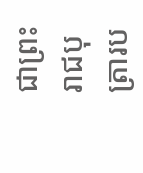ជាព្រះរាជបុត្រារប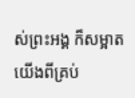ស់ព្រះអង្គ ក៏សម្អាតយើងពីគ្រប់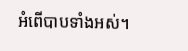អំពើបាបទាំងអស់។